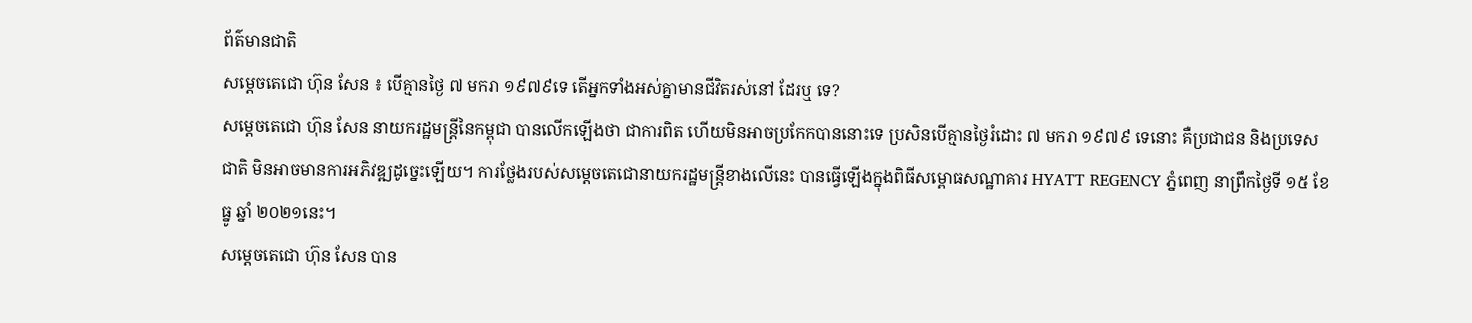ព័ត៌មានជាតិ
សម្ដេចតេជោ ហ៊ុន សែន ៖ បើគ្មានថ្ងៃ ៧ មករា ១៩៧៩ទេ តើអ្នកទាំងអស់គ្នាមានជីវិតរស់នៅ ដែរឬ ទេ?
សម្ដេចតេជោ ហ៊ុន សែន នាយករដ្ឋមន្ត្រីនៃកម្ពុជា បានលើកឡើងថា ជាការពិត ហើយមិនអាចប្រកែកបាននោះទេ ប្រសិនបើគ្មានថ្ងៃរំដោះ ៧ មករា ១៩៧៩ ទេនោះ គឺប្រជាជន និងប្រទេសជាតិ មិនអាចមានការអភិវឌ្ឍដូច្នេះឡើយ។ ការថ្លែងរបស់សម្ដេចតេជោនាយករដ្ឋមន្ត្រីខាងលើនេះ បានធ្វើឡើងក្នុងពិធីសម្ពោធសណ្ឋាគារ HYATT REGENCY ភ្នំពេញ នាព្រឹកថ្ងៃទី ១៥ ខែធ្នូ ឆ្នាំ ២០២១នេះ។
សម្ដេចតេជោ ហ៊ុន សែន បាន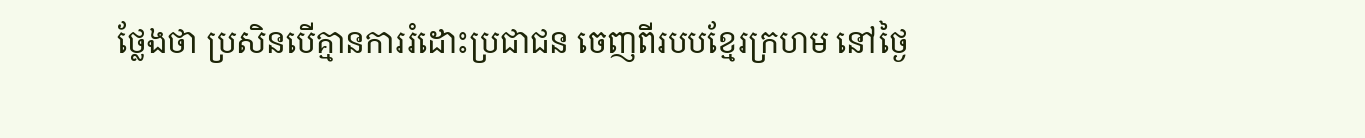ថ្លែងថា ប្រសិនបើគ្មានការរំដោះប្រជាជន ចេញពីរបបខ្មែរក្រហម នៅថ្ងៃ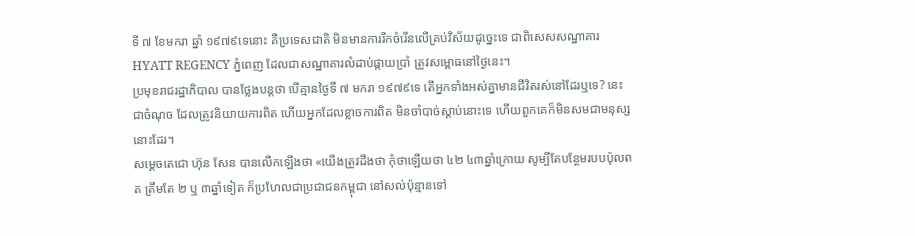ទី ៧ ខែមករា ឆ្នាំ ១៩៧៩ទេនោះ គឺប្រទេសជាតិ មិនមានការរីកចំរើនលើគ្រប់វិស័យដូច្នេះទេ ជាពិសេសសណ្ឋាគារ HYATT REGENCY ភ្នំពេញ ដែលជាសណ្ឋាគារលំដាប់ផ្កាយប្រាំ ត្រូវសម្ពោធនៅថ្ងៃនេះ។
ប្រមុខរាជរដ្ឋាភិបាល បានថ្លែងបន្តថា បើគ្មានថ្ងៃទី ៧ មករា ១៩៧៩ទេ តើអ្នកទាំងអស់គ្នាមានជីវិតរស់នៅដែរឬទេ? នេះជាចំណុច ដែលត្រូវនិយាយការពិត ហើយអ្នកដែលខ្លាចការពិត មិនចាំបាច់ស្ដាប់នោះទេ ហើយពួកគេក៏មិនសមជាមនុស្ស នោះដែរ។
សម្ដេចតេជោ ហ៊ុន សែន បានលើកឡើងថា «យើងត្រូវដឹងថា កុំថាឡើយថា ៤២ ៤៣ឆ្នាំក្រោយ សូម្បីតែបន្ថែមរបបប៉ុលពត ត្រឹមតែ ២ ឬ ៣ឆ្នាំទៀត ក៏ប្រហែលជាប្រជាជនកម្ពុជា នៅសល់ប៉ុន្មានទៅ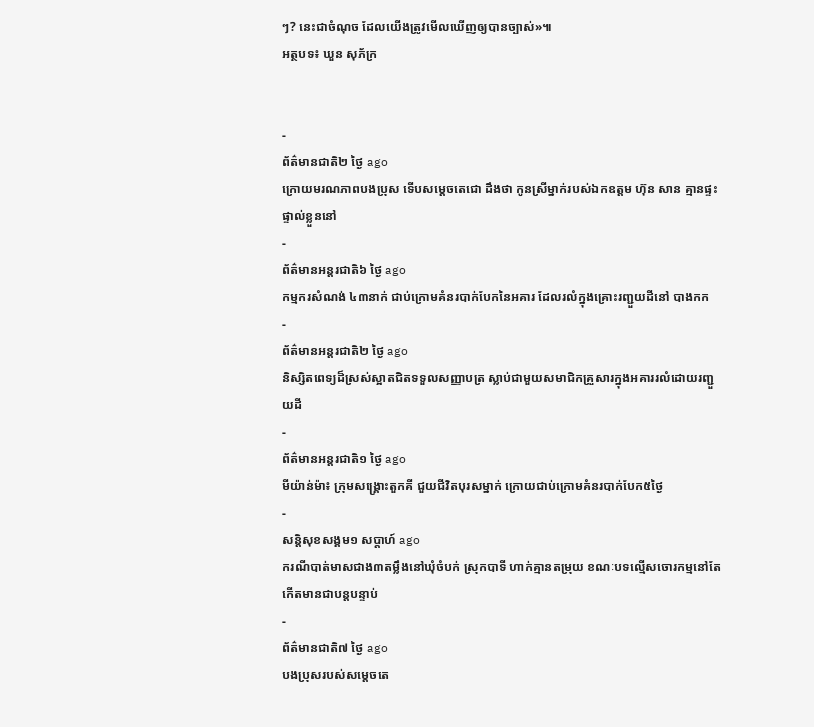ៗ? នេះជាចំណុច ដែលយើងត្រូវមើលឃើញឲ្យបានច្បាស់»៕
អត្ថបទ៖ ឃួន សុភ័ក្រ


-
ព័ត៌មានជាតិ២ ថ្ងៃ ago
ក្រោយមរណភាពបងប្រុស ទើបសម្ដេចតេជោ ដឹងថា កូនស្រីម្នាក់របស់ឯកឧត្តម ហ៊ុន សាន គ្មានផ្ទះផ្ទាល់ខ្លួននៅ
-
ព័ត៌មានអន្ដរជាតិ៦ ថ្ងៃ ago
កម្មករសំណង់ ៤៣នាក់ ជាប់ក្រោមគំនរបាក់បែកនៃអគារ ដែលរលំក្នុងគ្រោះរញ្ជួយដីនៅ បាងកក
-
ព័ត៌មានអន្ដរជាតិ២ ថ្ងៃ ago
និស្សិតពេទ្យដ៏ស្រស់ស្អាតជិតទទួលសញ្ញាបត្រ ស្លាប់ជាមួយសមាជិកគ្រួសារក្នុងអគាររលំដោយរញ្ជួយដី
-
ព័ត៌មានអន្ដរជាតិ១ ថ្ងៃ ago
មីយ៉ាន់ម៉ា៖ ក្រុមសង្គ្រោះតួកគី ជួយជីវិតបុរសម្នាក់ ក្រោយជាប់ក្រោមគំនរបាក់បែក៥ថ្ងៃ
-
សន្តិសុខសង្គម១ សប្តាហ៍ ago
ករណីបាត់មាសជាង៣តម្លឹងនៅឃុំចំបក់ ស្រុកបាទី ហាក់គ្មានតម្រុយ ខណៈបទល្មើសចោរកម្មនៅតែកើតមានជាបន្តបន្ទាប់
-
ព័ត៌មានជាតិ៧ ថ្ងៃ ago
បងប្រុសរបស់សម្ដេចតេ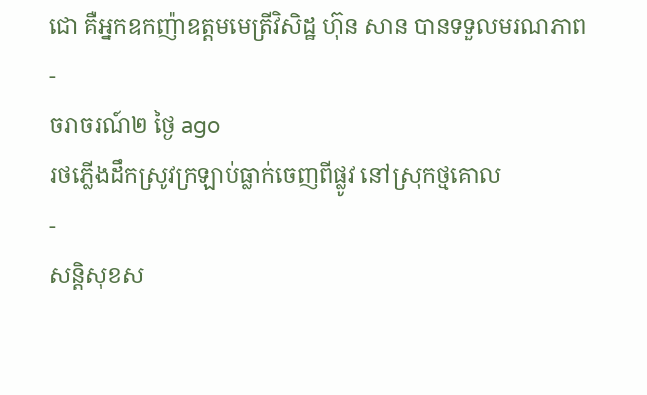ជោ គឺអ្នកឧកញ៉ាឧត្តមមេត្រីវិសិដ្ឋ ហ៊ុន សាន បានទទួលមរណភាព
-
ចរាចរណ៍២ ថ្ងៃ ago
រថភ្លើងដឹកស្រូវក្រឡាប់ធ្លាក់ចេញពីផ្លូវ នៅស្រុកថ្មគោល
-
សន្តិសុខស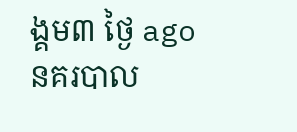ង្គម៣ ថ្ងៃ ago
នគរបាល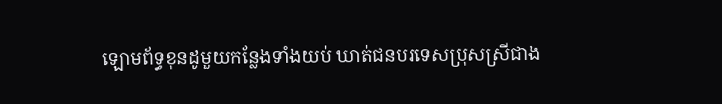ឡោមព័ទ្ធខុនដូមួយកន្លែងទាំងយប់ ឃាត់ជនបរទេសប្រុសស្រីជាង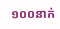១០០នាក់